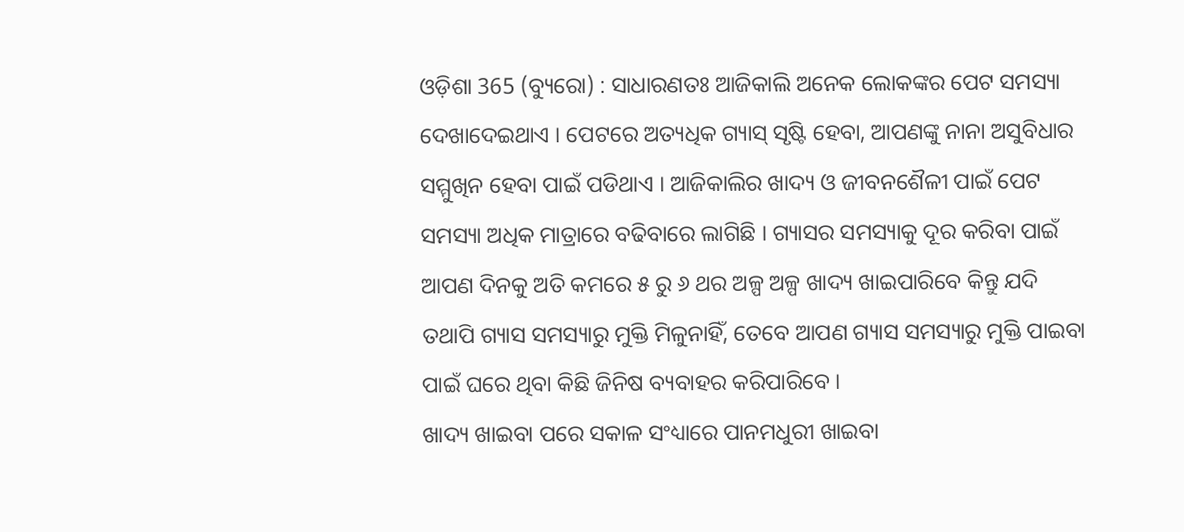ଓଡ଼ିଶା 365 (ବ୍ୟୁରୋ) : ସାଧାରଣତଃ ଆଜିକାଲି ଅନେକ ଲୋକଙ୍କର ପେଟ ସମସ୍ୟା ଦେଖାଦେଇଥାଏ । ପେଟରେ ଅତ୍ୟଧିକ ଗ୍ୟାସ୍ ସୃଷ୍ଟି ହେବା, ଆପଣଙ୍କୁ ନାନା ଅସୁବିଧାର ସମ୍ମୁଖିନ ହେବା ପାଇଁ ପଡିଥାଏ । ଆଜିକାଲିର ଖାଦ୍ୟ ଓ ଜୀବନଶୈଳୀ ପାଇଁ ପେଟ ସମସ୍ୟା ଅଧିକ ମାତ୍ରାରେ ବଢିବାରେ ଲାଗିଛି । ଗ୍ୟାସର ସମସ୍ୟାକୁ ଦୂର କରିବା ପାଇଁ ଆପଣ ଦିନକୁ ଅତି କମରେ ୫ ରୁ ୬ ଥର ଅଳ୍ପ ଅଳ୍ପ ଖାଦ୍ୟ ଖାଇପାରିବେ କିନ୍ତୁ ଯଦି ତଥାପି ଗ୍ୟାସ ସମସ୍ୟାରୁ ମୁକ୍ତି ମିଳୁନାହିଁ, ତେବେ ଆପଣ ଗ୍ୟାସ ସମସ୍ୟାରୁ ମୁକ୍ତି ପାଇବା ପାଇଁ ଘରେ ଥିବା କିଛି ଜିନିଷ ବ୍ୟବାହର କରିପାରିବେ ।
ଖାଦ୍ୟ ଖାଇବା ପରେ ସକାଳ ସଂଧ୍ୟାରେ ପାନମଧୁରୀ ଖାଇବା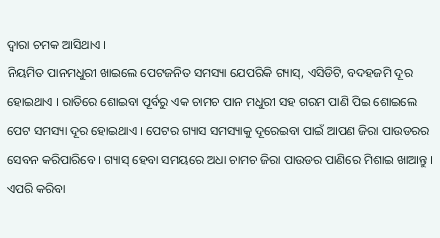ଦ୍ୱାରା ଚମକ ଆସିଥାଏ ।
ନିୟମିତ ପାନମଧୁରୀ ଖାଇଲେ ପେଟଜନିତ ସମସ୍ୟା ଯେପରିକି ଗ୍ୟାସ୍, ଏସିଡିଟି, ବଦହଜମି ଦୂର ହୋଇଥାଏ । ରାତିରେ ଶୋଇବା ପୂର୍ବରୁ ଏକ ଚାମଚ ପାନ ମଧୁରୀ ସହ ଗରମ ପାଣି ପିଇ ଶୋଇଲେ ପେଟ ସମସ୍ୟା ଦୂର ହୋଇଥାଏ । ପେଟର ଗ୍ୟାସ ସମସ୍ୟାକୁ ଦୂରେଇବା ପାଇଁ ଆପଣ ଜିରା ପାଉଡରର ସେବନ କରିପାରିବେ । ଗ୍ୟାସ୍ ହେବା ସମୟରେ ଅଧା ଚାମଚ ଜିରା ପାଉଡର ପାଣିରେ ମିଶାଇ ଖାଆନ୍ତୁ । ଏପରି କରିବା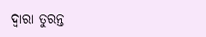ଦ୍ୱାରା ତୁରନ୍ତ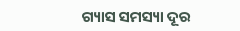ଗ୍ୟାସ ସମସ୍ୟା ଦୂର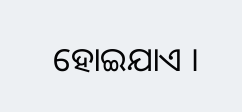ହୋଇଯାଏ ।